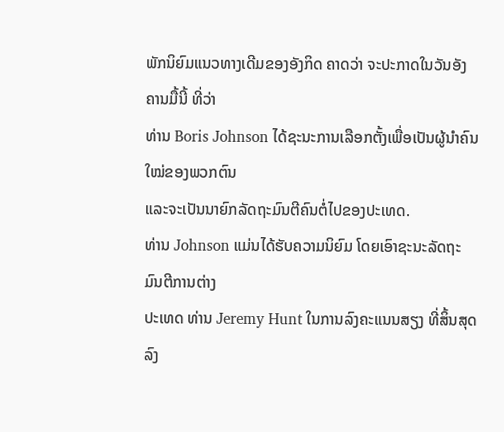ພັກນິຍົມແນວທາງເດີມຂອງອັງກິດ ຄາດວ່າ ຈະປະກາດໃນວັນອັງຄານມື້ນີ້ ທີ່ວ່າ
ທ່ານ Boris Johnson ໄດ້ຊະນະການເລືອກຕັ້ງເພື່ອເປັນຜູ້ນຳຄົນໃໝ່ຂອງພວກຕົນ
ແລະຈະເປັນນາຍົກລັດຖະມົນຕີຄົນຕໍ່ໄປຂອງປະເທດ.
ທ່ານ Johnson ແມ່ນໄດ້ຮັບຄວາມນິຍົມ ໂດຍເອົາຊະນະລັດຖະມົນຕີການຕ່າງ
ປະເທດ ທ່ານ Jeremy Hunt ໃນການລົງຄະແນນສຽງ ທີ່ສິ້ນສຸດລົງ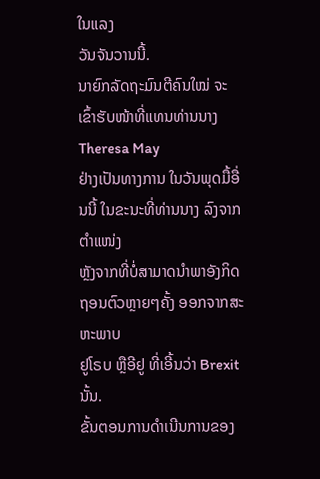ໃນແລງ
ວັນຈັນວານນີ້.
ນາຍົກລັດຖະມົນຕີຄົນໃໝ່ ຈະເຂົ້າຮັບໜ້າທີ່ແທນທ່ານນາງ Theresa May
ຢ່າງເປັນທາງການ ໃນວັນພຸດມື້ອື່ນນີ້ ໃນຂະນະທີ່ທ່ານນາງ ລົງຈາກຕຳແໜ່ງ
ຫຼັງຈາກທີ່ບໍ່ສາມາດນຳພາອັງກິດ ຖອນຕົວຫຼາຍໆຄັ້ງ ອອກຈາກສະຫະພາບ
ຢູໂຣບ ຫຼືອີຢູ ທີ່ເອີ້ນວ່າ Brexit ນັ້ນ.
ຂັ້ນຕອນການດຳເນີນການຂອງ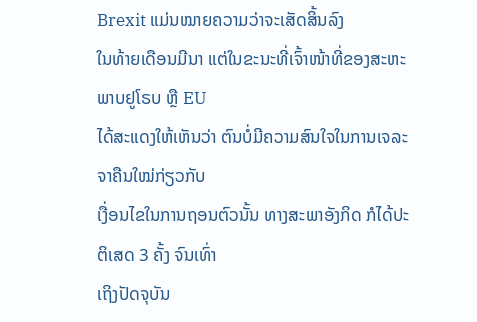Brexit ແມ່ນໝາຍຄວາມວ່າຈະເສັດສິ້ນລົງ
ໃນທ້າຍເດືອນມີນາ ແຕ່ໃນຂະນະທີ່ເຈົ້າໜ້າທີ່ຂອງສະຫະພາບຢູໂຣບ ຫຼື EU
ໄດ້ສະແດງໃຫ້ເຫັນວ່າ ຕົນບໍ່ມີຄວາມສົນໃຈໃນການເຈລະຈາຄືນໃໝ່ກ່ຽວກັບ
ເງື່ອນໄຂໃນການຖອນຕົວນັ້ນ ທາງສະພາອັງກິດ ກໍໄດ້ປະຕິເສດ 3 ຄັ້ງ ຈົນເທົ່າ
ເຖິງປັດຈຸບັນ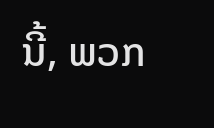ນີ້, ພວກ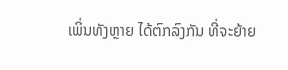ເພິ່ນທັງຫຼາຍ ໄດ້ຕົກລົງກັນ ທີ່ຈະຍ້າຍ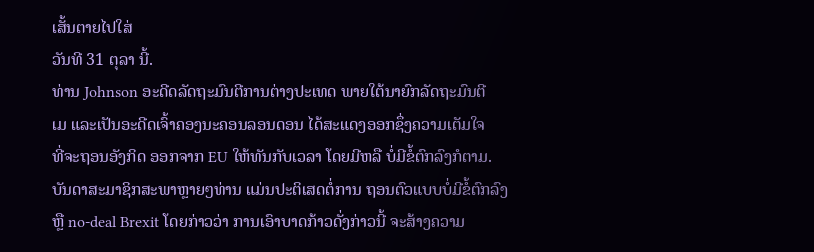ເສັ້ນຕາຍໄປໃສ່
ວັນທີ 31 ຕຸລາ ນີ້.
ທ່ານ Johnson ອະດີດລັດຖະມົນຕີການຕ່າງປະເທດ ພາຍໃຕ້ນາຍົກລັດຖະມົນຕີ
ເມ ແລະເປັນອະດີດເຈົ້າຄອງນະຄອນລອນດອນ ໄດ້ສະແດງອອກຊຶ່ງຄວາມເຕັມໃຈ
ທີ່ຈະຖອນອັງກິດ ອອກຈາກ EU ໃຫ້ທັນກັບເວລາ ໂດຍມີຫລື ບໍ່ມີຂໍ້ຕົກລົງກໍຕາມ.
ບັນດາສະມາຊິກສະພາຫຼາຍໆທ່ານ ແມ່ນປະຕິເສດຕໍ່ການ ຖອນຕົວແບບບໍ່ມີຂໍ້ຕົກລົງ
ຫຼື no-deal Brexit ໂດຍກ່າວວ່າ ການເອົາບາດກ້າວດັ່ງກ່າວນີ້ ຈະສ້າງຄວາມ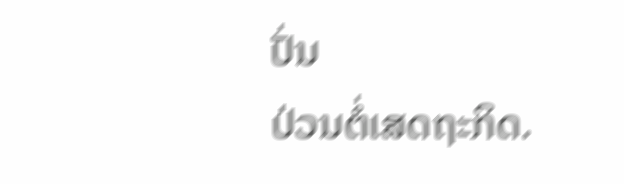ປັ່ນ
ປ່ວນຕໍ່ເສດຖະກິດ.